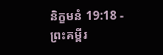និក្ខមនំ 19:18 - ព្រះគម្ពីរ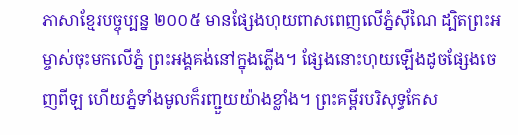ភាសាខ្មែរបច្ចុប្បន្ន ២០០៥ មានផ្សែងហុយពាសពេញលើភ្នំស៊ីណៃ ដ្បិតព្រះអម្ចាស់ចុះមកលើភ្នំ ព្រះអង្គគង់នៅក្នុងភ្លើង។ ផ្សែងនោះហុយឡើងដូចផ្សែងចេញពីឡ ហើយភ្នំទាំងមូលក៏រញ្ជួយយ៉ាងខ្លាំង។ ព្រះគម្ពីរបរិសុទ្ធកែស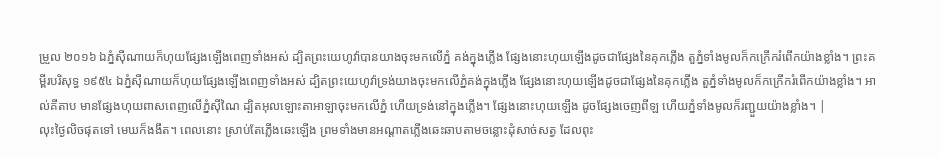ម្រួល ២០១៦ ឯភ្នំស៊ីណាយក៏ហុយផ្សែងឡើងពេញទាំងអស់ ដ្បិតព្រះយេហូវ៉ាបានយាងចុះមកលើភ្នំ គង់ក្នុងភ្លើង ផ្សែងនោះហុយឡើងដូចជាផ្សែងនៃគុកភ្លើង តួភ្នំទាំងមូលក៏កក្រើករំពើកយ៉ាងខ្លាំង។ ព្រះគម្ពីរបរិសុទ្ធ ១៩៥៤ ឯភ្នំស៊ីណាយក៏ហុយផ្សែងឡើងពេញទាំងអស់ ដ្បិតព្រះយេហូវ៉ាទ្រង់យាងចុះមកលើភ្នំគង់ក្នុងភ្លើង ផ្សែងនោះហុយឡើងដូចជាផ្សែងនៃគុកភ្លើង តួភ្នំទាំងមូលក៏កក្រើករំពើកយ៉ាងខ្លាំង។ អាល់គីតាប មានផ្សែងហុយពាសពេញលើភ្នំស៊ីណៃ ដ្បិតអុលឡោះតាអាឡាចុះមកលើភ្នំ ហើយទ្រង់នៅក្នុងភ្លើង។ ផ្សែងនោះហុយឡើង ដូចផ្សែងចេញពីឡ ហើយភ្នំទាំងមូលក៏រញ្ជួយយ៉ាងខ្លាំង។ |
លុះថ្ងៃលិចផុតទៅ មេឃក៏ងងឹត។ ពេលនោះ ស្រាប់តែភ្លើងឆេះឡើង ព្រមទាំងមានអណ្ដាតភ្លើងឆេះឆាបតាមចន្លោះដុំសាច់សត្វ ដែលពុះ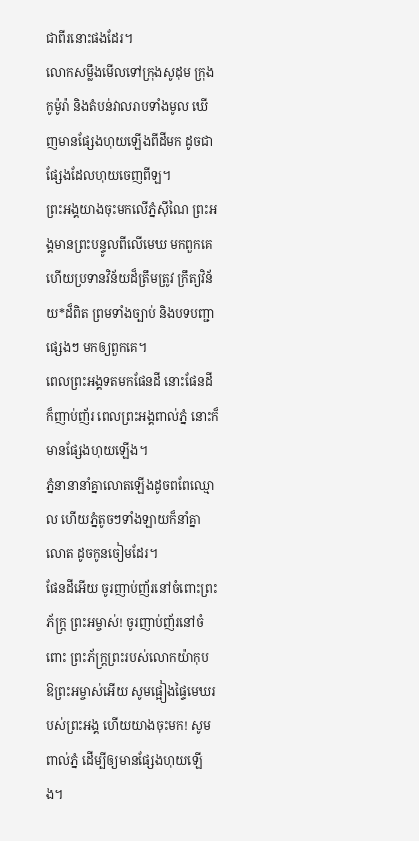ជាពីរនោះផងដែរ។
លោកសម្លឹងមើលទៅក្រុងសូដុម ក្រុងកូម៉ូរ៉ា និងតំបន់វាលរាបទាំងមូល ឃើញមានផ្សែងហុយឡើងពីដីមក ដូចជាផ្សែងដែលហុយចេញពីឡ។
ព្រះអង្គយាងចុះមកលើភ្នំស៊ីណៃ ព្រះអង្គមានព្រះបន្ទូលពីលើមេឃ មកពួកគេ ហើយប្រទានវិន័យដ៏ត្រឹមត្រូវ ក្រឹត្យវិន័យ*ដ៏ពិត ព្រមទាំងច្បាប់ និងបទបញ្ជាផ្សេងៗ មកឲ្យពួកគេ។
ពេលព្រះអង្គទតមកផែនដី នោះផែនដីក៏ញាប់ញ័រ ពេលព្រះអង្គពាល់ភ្នំ នោះក៏មានផ្សែងហុយឡើង។
ភ្នំនានានាំគ្នាលោតឡើងដូចពពែឈ្មោល ហើយភ្នំតូចៗទាំងឡាយក៏នាំគ្នាលោត ដូចកូនចៀមដែរ។
ផែនដីអើយ ចូរញាប់ញ័រនៅចំពោះព្រះភ័ក្ត្រ ព្រះអម្ចាស់! ចូរញាប់ញ័រនៅចំពោះ ព្រះភ័ក្ត្រព្រះរបស់លោកយ៉ាកុប
ឱព្រះអម្ចាស់អើយ សូមផ្អៀងផ្ទៃមេឃរបស់ព្រះអង្គ ហើយយាងចុះមក! សូមពាល់ភ្នំ ដើម្បីឲ្យមានផ្សែងហុយឡើង។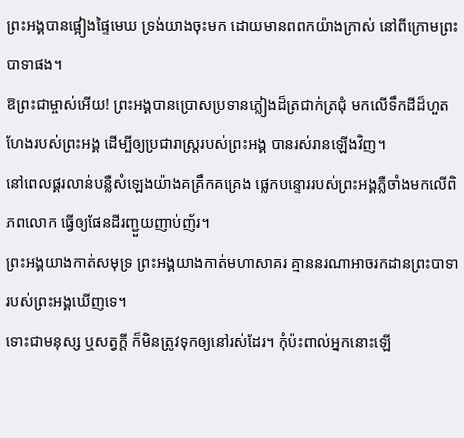ព្រះអង្គបានផ្អៀងផ្ទៃមេឃ ទ្រង់យាងចុះមក ដោយមានពពកយ៉ាងក្រាស់ នៅពីក្រោមព្រះបាទាផង។
ឱព្រះជាម្ចាស់អើយ! ព្រះអង្គបានប្រោសប្រទានភ្លៀងដ៏ត្រជាក់ត្រជុំ មកលើទឹកដីដ៏ហួតហែងរបស់ព្រះអង្គ ដើម្បីឲ្យប្រជារាស្ដ្ររបស់ព្រះអង្គ បានរស់រានឡើងវិញ។
នៅពេលផ្គរលាន់បន្លឺសំឡេងយ៉ាងគគ្រឹកគគ្រេង ផ្លេកបន្ទោររបស់ព្រះអង្គភ្លឺចាំងមកលើពិភពលោក ធ្វើឲ្យផែនដីរញ្ជួយញាប់ញ័រ។
ព្រះអង្គយាងកាត់សមុទ្រ ព្រះអង្គយាងកាត់មហាសាគរ គ្មាននរណាអាចរកដានព្រះបាទា របស់ព្រះអង្គឃើញទេ។
ទោះជាមនុស្ស ឬសត្វក្ដី ក៏មិនត្រូវទុកឲ្យនៅរស់ដែរ។ កុំប៉ះពាល់អ្នកនោះឡើ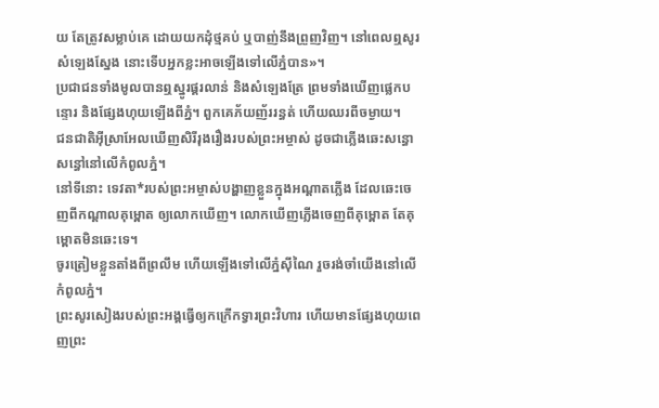យ តែត្រូវសម្លាប់គេ ដោយយកដុំថ្មគប់ ឬបាញ់នឹងព្រួញវិញ។ នៅពេលឮសូរសំឡេងស្នែង នោះទើបអ្នកខ្លះអាចឡើងទៅលើភ្នំបាន»។
ប្រជាជនទាំងមូលបានឮស្នូរផ្គរលាន់ និងសំឡេងត្រែ ព្រមទាំងឃើញផ្លេកបន្ទោរ និងផ្សែងហុយឡើងពីភ្នំ។ ពួកគេភ័យញ័ររន្ធត់ ហើយឈរពីចម្ងាយ។
ជនជាតិអ៊ីស្រាអែលឃើញសិរីរុងរឿងរបស់ព្រះអម្ចាស់ ដូចជាភ្លើងឆេះសន្ធោសន្ធៅនៅលើកំពូលភ្នំ។
នៅទីនោះ ទេវតា*របស់ព្រះអម្ចាស់បង្ហាញខ្លួនក្នុងអណ្ដាតភ្លើង ដែលឆេះចេញពីកណ្ដាលគុម្ពោត ឲ្យលោកឃើញ។ លោកឃើញភ្លើងចេញពីគុម្ពោត តែគុម្ពោតមិនឆេះទេ។
ចូរត្រៀមខ្លួនតាំងពីព្រលឹម ហើយឡើងទៅលើភ្នំស៊ីណៃ រួចរង់ចាំយើងនៅលើកំពូលភ្នំ។
ព្រះសូរសៀងរបស់ព្រះអង្គធ្វើឲ្យកក្រើកទ្វារព្រះវិហារ ហើយមានផ្សែងហុយពេញព្រះ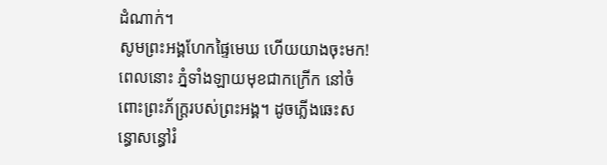ដំណាក់។
សូមព្រះអង្គហែកផ្ទៃមេឃ ហើយយាងចុះមក! ពេលនោះ ភ្នំទាំងឡាយមុខជាកក្រើក នៅចំពោះព្រះភ័ក្ត្ររបស់ព្រះអង្គ។ ដូចភ្លើងឆេះសន្ធោសន្ធៅរំ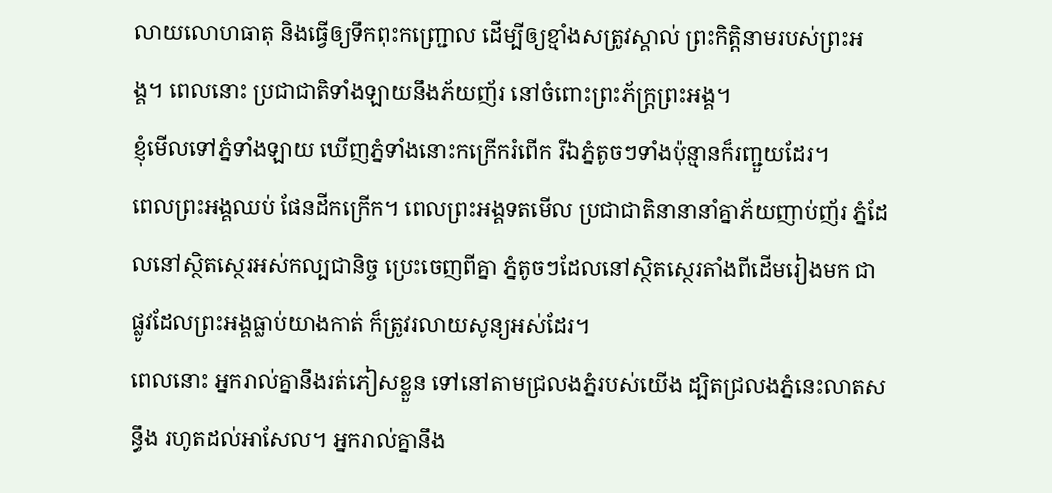លាយលោហធាតុ និងធ្វើឲ្យទឹកពុះកញ្ជ្រោល ដើម្បីឲ្យខ្មាំងសត្រូវស្គាល់ ព្រះកិត្តិនាមរបស់ព្រះអង្គ។ ពេលនោះ ប្រជាជាតិទាំងឡាយនឹងភ័យញ័រ នៅចំពោះព្រះភ័ក្ត្រព្រះអង្គ។
ខ្ញុំមើលទៅភ្នំទាំងឡាយ ឃើញភ្នំទាំងនោះកក្រើករំពើក រីឯភ្នំតូចៗទាំងប៉ុន្មានក៏រញ្ជួយដែរ។
ពេលព្រះអង្គឈប់ ផែនដីកក្រើក។ ពេលព្រះអង្គទតមើល ប្រជាជាតិនានានាំគ្នាភ័យញាប់ញ័រ ភ្នំដែលនៅស្ថិតស្ថេរអស់កល្បជានិច្ច ប្រេះចេញពីគ្នា ភ្នំតូចៗដែលនៅស្ថិតស្ថេរតាំងពីដើមរៀងមក ជាផ្លូវដែលព្រះអង្គធ្លាប់យាងកាត់ ក៏ត្រូវរលាយសូន្យអស់ដែរ។
ពេលនោះ អ្នករាល់គ្នានឹងរត់ភៀសខ្លួន ទៅនៅតាមជ្រលងភ្នំរបស់យើង ដ្បិតជ្រលងភ្នំនេះលាតសន្ធឹង រហូតដល់អាសែល។ អ្នករាល់គ្នានឹង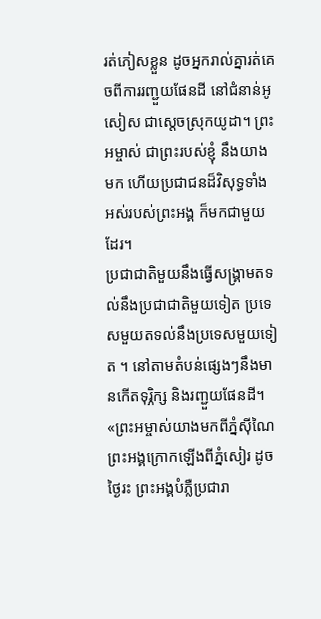រត់ភៀសខ្លួន ដូចអ្នករាល់គ្នារត់គេចពីការរញ្ជួយផែនដី នៅជំនាន់អូសៀស ជាស្ដេចស្រុកយូដា។ ព្រះអម្ចាស់ ជាព្រះរបស់ខ្ញុំ នឹងយាងមក ហើយប្រជាជនដ៏វិសុទ្ធទាំងអស់របស់ព្រះអង្គ ក៏មកជាមួយដែរ។
ប្រជាជាតិមួយនឹងធ្វើសង្គ្រាមតទល់នឹងប្រជាជាតិមួយទៀត ប្រទេសមួយតទល់នឹងប្រទេសមួយទៀត ។ នៅតាមតំបន់ផ្សេងៗនឹងមានកើតទុរ្ភិក្ស និងរញ្ជួយផែនដី។
«ព្រះអម្ចាស់យាងមកពីភ្នំស៊ីណៃ ព្រះអង្គក្រោកឡើងពីភ្នំសៀរ ដូចថ្ងៃរះ ព្រះអង្គបំភ្លឺប្រជារា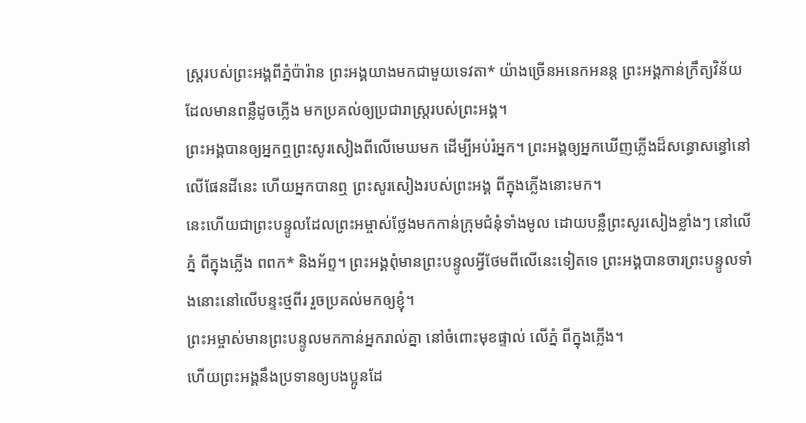ស្ត្ររបស់ព្រះអង្គពីភ្នំប៉ារ៉ាន ព្រះអង្គយាងមកជាមួយទេវតា* យ៉ាងច្រើនអនេកអនន្ត ព្រះអង្គកាន់ក្រឹត្យវិន័យដែលមានពន្លឺដូចភ្លើង មកប្រគល់ឲ្យប្រជារាស្ត្ររបស់ព្រះអង្គ។
ព្រះអង្គបានឲ្យអ្នកឮព្រះសូរសៀងពីលើមេឃមក ដើម្បីអប់រំអ្នក។ ព្រះអង្គឲ្យអ្នកឃើញភ្លើងដ៏សន្ធោសន្ធៅនៅលើផែនដីនេះ ហើយអ្នកបានឮ ព្រះសូរសៀងរបស់ព្រះអង្គ ពីក្នុងភ្លើងនោះមក។
នេះហើយជាព្រះបន្ទូលដែលព្រះអម្ចាស់ថ្លែងមកកាន់ក្រុមជំនុំទាំងមូល ដោយបន្លឺព្រះសូរសៀងខ្លាំងៗ នៅលើភ្នំ ពីក្នុងភ្លើង ពពក* និងអ័ព្ទ។ ព្រះអង្គពុំមានព្រះបន្ទូលអ្វីថែមពីលើនេះទៀតទេ ព្រះអង្គបានចារព្រះបន្ទូលទាំងនោះនៅលើបន្ទះថ្មពីរ រួចប្រគល់មកឲ្យខ្ញុំ។
ព្រះអម្ចាស់មានព្រះបន្ទូលមកកាន់អ្នករាល់គ្នា នៅចំពោះមុខផ្ទាល់ លើភ្នំ ពីក្នុងភ្លើង។
ហើយព្រះអង្គនឹងប្រទានឲ្យបងប្អូនដែ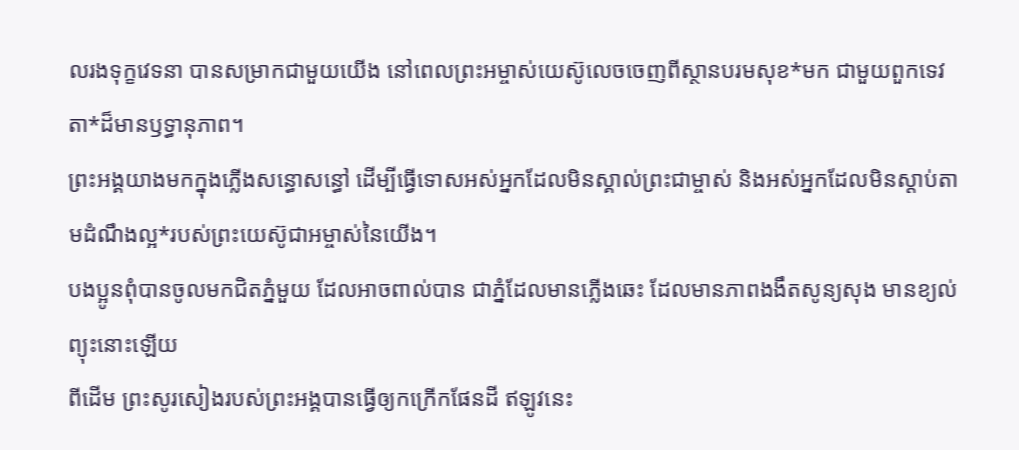លរងទុក្ខវេទនា បានសម្រាកជាមួយយើង នៅពេលព្រះអម្ចាស់យេស៊ូលេចចេញពីស្ថានបរមសុខ*មក ជាមួយពួកទេវតា*ដ៏មានឫទ្ធានុភាព។
ព្រះអង្គយាងមកក្នុងភ្លើងសន្ធោសន្ធៅ ដើម្បីធ្វើទោសអស់អ្នកដែលមិនស្គាល់ព្រះជាម្ចាស់ និងអស់អ្នកដែលមិនស្ដាប់តាមដំណឹងល្អ*របស់ព្រះយេស៊ូជាអម្ចាស់នៃយើង។
បងប្អូនពុំបានចូលមកជិតភ្នំមួយ ដែលអាចពាល់បាន ជាភ្នំដែលមានភ្លើងឆេះ ដែលមានភាពងងឹតសូន្យសុង មានខ្យល់ព្យុះនោះឡើយ
ពីដើម ព្រះសូរសៀងរបស់ព្រះអង្គបានធ្វើឲ្យកក្រើកផែនដី ឥឡូវនេះ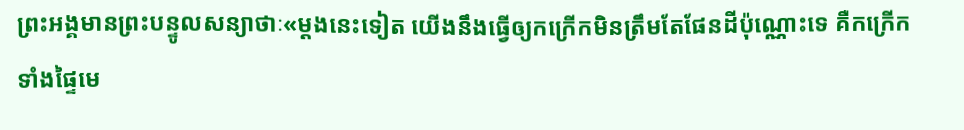ព្រះអង្គមានព្រះបន្ទូលសន្យាថាៈ«ម្ដងនេះទៀត យើងនឹងធ្វើឲ្យកក្រើកមិនត្រឹមតែផែនដីប៉ុណ្ណោះទេ គឺកក្រើកទាំងផ្ទៃមេ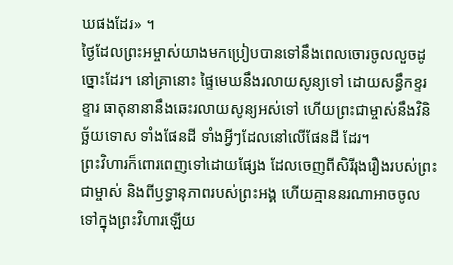ឃផងដែរ» ។
ថ្ងៃដែលព្រះអម្ចាស់យាងមកប្រៀបបានទៅនឹងពេលចោរចូលលួចដូច្នោះដែរ។ នៅគ្រានោះ ផ្ទៃមេឃនឹងរលាយសូន្យទៅ ដោយសន្ធឹកខ្ទរខ្ទារ ធាតុនានានឹងឆេះរលាយសូន្យអស់ទៅ ហើយព្រះជាម្ចាស់នឹងវិនិច្ឆ័យទោស ទាំងផែនដី ទាំងអ្វីៗដែលនៅលើផែនដី ដែរ។
ព្រះវិហារក៏ពោរពេញទៅដោយផ្សែង ដែលចេញពីសិរីរុងរឿងរបស់ព្រះជាម្ចាស់ និងពីឫទ្ធានុភាពរបស់ព្រះអង្គ ហើយគ្មាននរណាអាចចូលទៅក្នុងព្រះវិហារឡើយ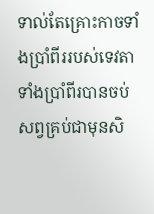ទាល់តែគ្រោះកាចទាំងប្រាំពីររបស់ទេវតាទាំងប្រាំពីរបានចប់សព្វគ្រប់ជាមុនសិ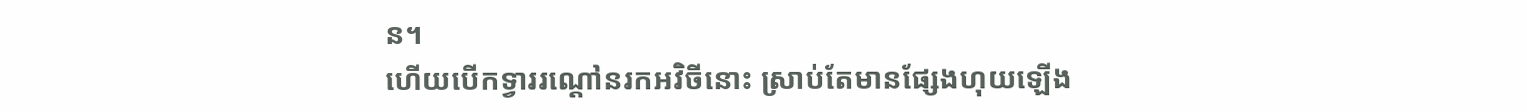ន។
ហើយបើកទ្វាររណ្ដៅនរកអវិចីនោះ ស្រាប់តែមានផ្សែងហុយឡើង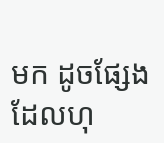មក ដូចផ្សែងដែលហុ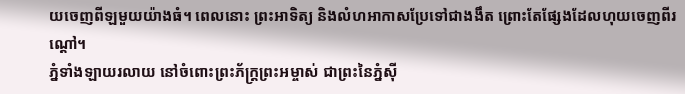យចេញពីឡមួយយ៉ាងធំ។ ពេលនោះ ព្រះអាទិត្យ និងលំហអាកាសប្រែទៅជាងងឹត ព្រោះតែផ្សែងដែលហុយចេញពីរណ្ដៅ។
ភ្នំទាំងឡាយរលាយ នៅចំពោះព្រះភ័ក្ត្រព្រះអម្ចាស់ ជាព្រះនៃភ្នំស៊ី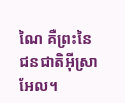ណៃ គឺព្រះនៃជនជាតិអ៊ីស្រាអែល។